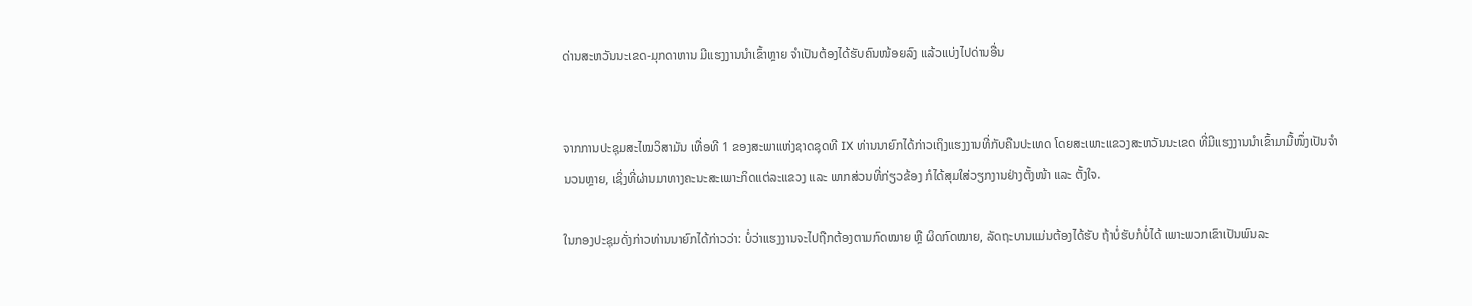ດ່ານສະຫວັນນະເຂດ-ມຸກດາຫານ ມີແຮງງານນຳເຂົ້າຫຼາຍ ຈຳເປັນຕ້ອງໄດ້ຮັບຄົນໜ້ອຍລົງ ແລ້ວແບ່ງໄປດ່ານອື່ນ


ຈາກການປະຊຸມສະໄໝວິສາມັນ ເທື່ອທີ 1 ຂອງສະພາແຫ່ງຊາດຊຸດທີ IX ທ່ານນາຍົກໄດ້ກ່າວເຖິງແຮງງານທີ່ກັບຄືນປະເທດ ໂດຍສະເພາະແຂວງສະຫວັນນະເຂດ ທີ່ມີແຮງງານນຳເຂົ້າມາມື້ໜຶ່ງເປັນຈຳນວນຫຼາຍ, ເຊິ່ງທີ່ຜ່ານມາທາງຄະນະສະເພາະກິດແຕ່ລະແຂວງ ແລະ ພາກສ່ວນທີ່ກ່ຽວຂ້ອງ ກໍໄດ້ສຸມໃສ່ວຽກງານຢ່າງຕັ້ງໜ້າ ແລະ ຕັ້ງໃຈ.

ໃນກອງປະຊຸມດັ່ງກ່າວທ່ານນາຍົກໄດ້ກ່າວວ່າ: ບໍ່ວ່າແຮງງານຈະໄປຖືກຕ້ອງຕາມກົດໝາຍ ຫຼື ຜິດກົດໝາຍ, ລັດຖະບານແມ່ນຕ້ອງໄດ້ຮັບ ຖ້າບໍ່ຮັບກໍບໍ່ໄດ້ ເພາະພວກເຂົາເປັນພົນລະ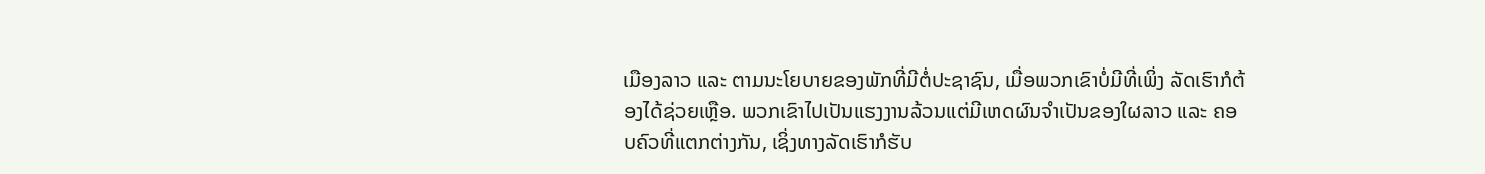ເມືອງລາວ ແລະ ຕາມນະໂຍບາຍຂອງພັກທີ່ມີຕໍ່ປະຊາຊົນ, ເມື່ອພວກເຂົາບໍ່ມີທີ່ເພິ່ງ ລັດເຮົາກໍຕ້ອງໄດ້ຊ່ວຍເຫຼືອ. ພວກເຂົາໄປເປັນແຮງງານລ້ວນແຕ່ມີເຫດຜົນຈຳເປັນຂອງໃຜລາວ ແລະ ຄອບຄົວທີ່ແຕກຕ່າງກັນ, ເຊິ່ງທາງລັດເຮົາກໍຮັບ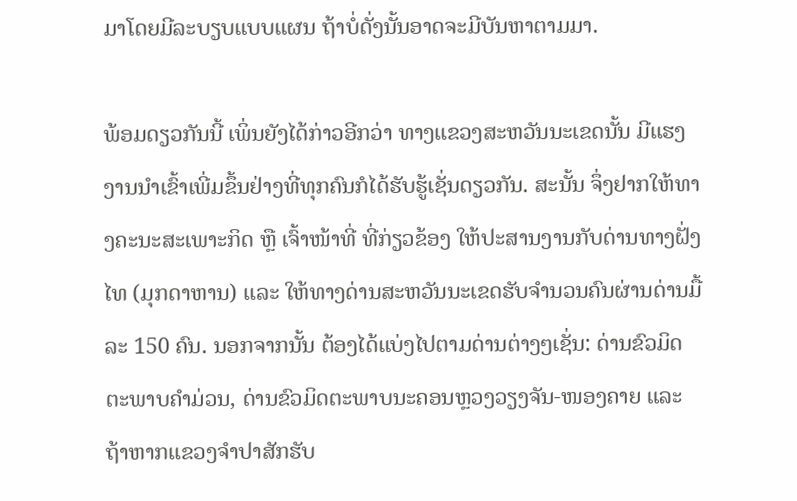ມາໂດຍມີລະບຽບແບບແຜນ ຖ້າບໍ່ດັ່ງນັ້ນອາດຈະມີບັນຫາຕາມມາ.

ພ້ອມດຽວກັນນີ້ ເພິ່ນຍັງໄດ້ກ່າວອີກວ່າ ທາງແຂວງສະຫວັນນະເຂດນັ້ນ ມີແຮງງານນຳເຂົ້າເພີ່ມຂຶ້ນຢ່າງທີ່ທຸກຄົນກໍໄດ້ຮັບຮູ້ເຊັ່ນດຽວກັນ. ສະນັ້ນ ຈຶ່ງຢາກໃຫ້ທາງຄະນະສະເພາະກິດ ຫຼື ເຈົ້າໜ້າທີ່ ທີ່ກ່ຽວຂ້ອງ ໃຫ້ປະສານງານກັບດ່ານທາງຝັ່ງໄທ (ມຸກດາຫານ) ແລະ ໃຫ້ທາງດ່ານສະຫວັນນະເຂດຮັບຈຳນວນຄົນຜ່ານດ່ານມື້ລະ 150 ຄົນ. ນອກຈາກນັ້ນ ຕ້ອງໄດ້ແບ່ງໄປຕາມດ່ານຕ່າງໆເຊັ່ນ: ດ່ານຂົວມິດຕະພາບຄຳມ່ວນ, ດ່ານຂົວມິດຕະພາບນະຄອນຫຼວງວຽງຈັນ-ໜອງຄາຍ ແລະ ຖ້າຫາກແຂວງຈຳປາສັກຮັບ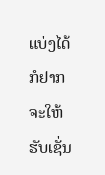ແບ່ງໄດ້ ກໍຢາກຈະໃຫ້ຮັບເຊັ່ນ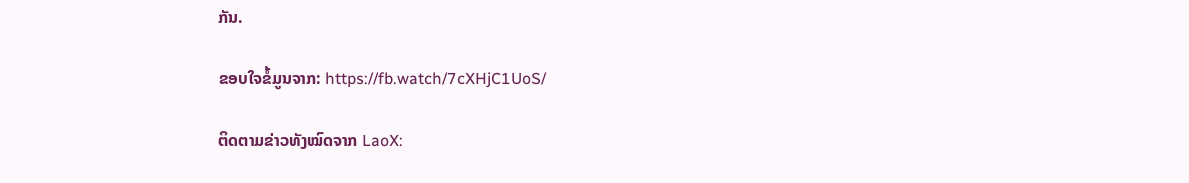ກັນ.

ຂອບໃຈຂໍ້ມູນຈາກ: https://fb.watch/7cXHjC1UoS/

ຕິດຕາມຂ່າວທັງໝົດຈາກ LaoX: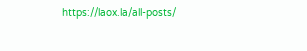https://laox.la/all-posts/